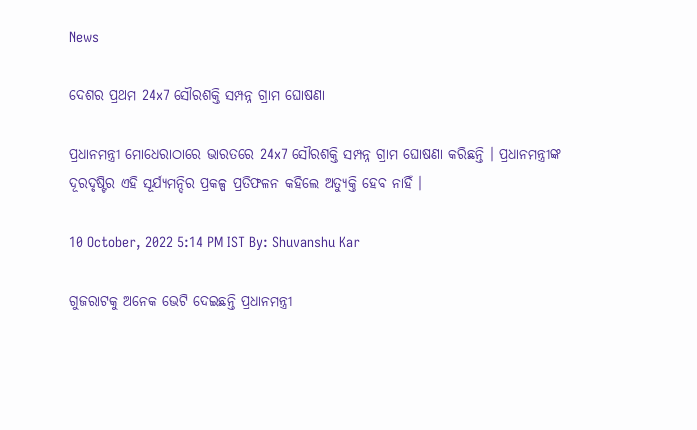News

ଦେଶର ପ୍ରଥମ 24x7 ସୌରଶକ୍ତି ସମ୍ପନ୍ନ ଗ୍ରାମ ଘୋଷଣା

ପ୍ରଧାନମନ୍ତ୍ରୀ ମୋଧେରାଠାରେ ଭାରତରେ 24x7 ସୌରଶକ୍ତି ସମ୍ପନ୍ନ ଗ୍ରାମ ଘୋଷଣା କରିଛନ୍ତି । ପ୍ରଧାନମନ୍ତ୍ରୀଙ୍କ ଦୂରଦୃଷ୍ଟିର ଏହି ସୂର୍ଯ୍ୟମନ୍ଦିର ପ୍ରକଳ୍ପ ପ୍ରତିଫଳନ କହିଲେ ଅତ୍ୟୁକ୍ତି ହେବ ନାହିଁ ।

10 October, 2022 5:14 PM IST By: Shuvanshu Kar

ଗୁଜରାଟକୁ ଅନେକ ଭେଟି ଦେଇଛନ୍ତି ପ୍ରଧାନମନ୍ତ୍ରୀ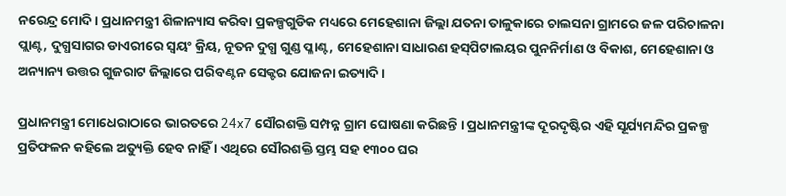ନରେନ୍ଦ୍ର ମୋଦି । ପ୍ରଧାନମନ୍ତ୍ରୀ ଶିଳାନ୍ୟାସ କରିବା ପ୍ରକଳ୍ପଗୁଡିକ ମଧ୍ୟରେ ମେହେଶାନା ଜିଲ୍ଲା ଯତନା ତାଳୁକାରେ ଚାଲସନା ଗ୍ରାମରେ ଜଳ ପରିଚାଳନା ପ୍ଲାଣ୍ଟ, ଦୁଗ୍ଧସାଗର ଡାଏରୀରେ ସ୍ୱୟଂ କ୍ରିୟ, ନୂତନ ଦୁଗ୍ଧ ଗୁଣ୍ଡ ପ୍ଳାଣ୍ଟ, ମେହେଶାନା ସାଧାରଣ ହସ୍‌ପିଟାଲୟର ପୁନନିର୍ମାଣ ଓ ବିକାଶ, ମେହେଶାନା ଓ ଅନ୍ୟାନ୍ୟ ଉତ୍ତର ଗୁଜରାଟ ଜିଲ୍ଲାରେ ପରିବଣ୍ଟନ ସେକ୍ଟର ଯୋଜନା ଇତ୍ୟାଦି ।

ପ୍ରଧାନମନ୍ତ୍ରୀ ମୋଧେରାଠାରେ ଭାରତରେ 24x7 ସୌରଶକ୍ତି ସମ୍ପନ୍ନ ଗ୍ରାମ ଘୋଷଣା କରିଛନ୍ତି । ପ୍ରଧାନମନ୍ତ୍ରୀଙ୍କ ଦୂରଦୃଷ୍ଟିର ଏହି ସୂର୍ଯ୍ୟମନ୍ଦିର ପ୍ରକଳ୍ପ ପ୍ରତିଫଳନ କହିଲେ ଅତ୍ୟୁକ୍ତି ହେବ ନାହିଁ । ଏଥିରେ ସୌରଶକ୍ତି ସ୍ତମ୍ଭ ସହ ୧୩୦୦ ଘର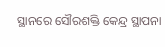ସ୍ଥାନରେ ସୌରଶକ୍ତି କେନ୍ଦ୍ର ସ୍ଥାପନା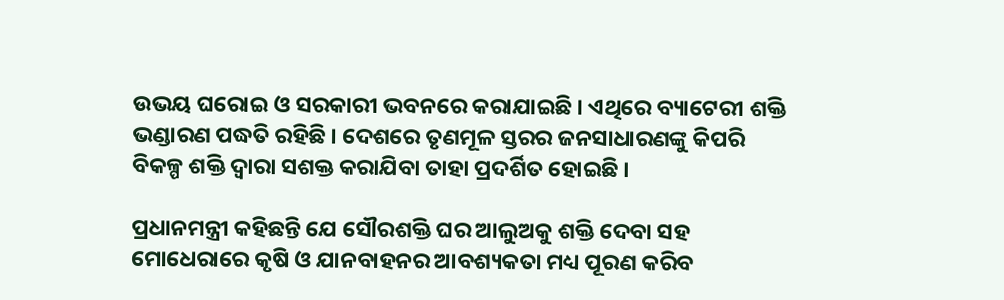ଉଭୟ ଘରୋଇ ଓ ସରକାରୀ ଭବନରେ କରାଯାଇଛି । ଏଥିରେ ବ୍ୟାଟେରୀ ଶକ୍ତି ଭଣ୍ଡାରଣ ପଦ୍ଧତି ରହିଛି । ଦେଶରେ ତୃଣମୂଳ ସ୍ତରର ଜନସାଧାରଣଙ୍କୁ କିପରି ବିକଳ୍ପ ଶକ୍ତି ଦ୍ୱାରା ସଶକ୍ତ କରାଯିବା ତାହା ପ୍ରଦର୍ଶିତ ହୋଇଛି ।

ପ୍ରଧାନମନ୍ତ୍ରୀ କହିଛନ୍ତି ଯେ ସୌରଶକ୍ତି ଘର ଆଲୁଅକୁ ଶକ୍ତି ଦେବା ସହ ମୋଧେରାରେ କୃଷି ଓ ଯାନବାହନର ଆବଶ୍ୟକତା ମଧ୍ୟ ପୂରଣ କରିବ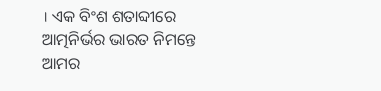। ଏକ ବିଂଶ ଶତାବ୍ଦୀରେ ଆତ୍ମନିର୍ଭର ଭାରତ ନିମନ୍ତେ ଆମର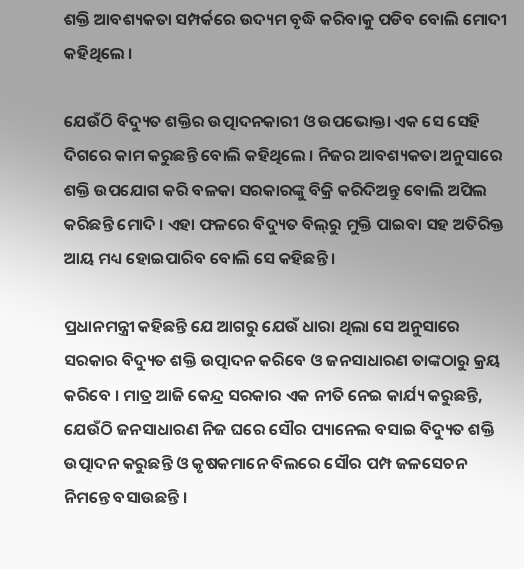ଶକ୍ତି ଆବଶ୍ୟକତା ସମ୍ପର୍କରେ ଉଦ୍ୟମ ବୃଦ୍ଧି କରିବାକୁ ପଡିବ ବୋଲି ମୋଦୀ କହିଥିଲେ ।

ଯେଉଁଠି ବିଦ୍ୟୁତ ଶକ୍ତିର ଉତ୍ପାଦନକାରୀ ଓ ଉପଭୋକ୍ତା ଏକ ସେ ସେହି ଦିଗରେ କାମ କରୁଛନ୍ତି ବୋଲି କହିଥିଲେ । ନିଜର ଆବଶ୍ୟକତା ଅନୁସାରେ ଶକ୍ତି ଉପଯୋଗ କରି ବଳକା ସରକାରଙ୍କୁ ବିକ୍ରି କରିଦିଅନ୍ତୁ ବୋଲି ଅପିଲ କରିଛନ୍ତି ମୋଦି । ଏହା ଫଳରେ ବିଦ୍ୟୁତ ବିଲ୍‌ରୁ ମୁକ୍ତି ପାଇବା ସହ ଅତିରିକ୍ତ ଆୟ ମଧ୍ୟ ହୋଇପାରିବ ବୋଲି ସେ କହିଛନ୍ତି ।

ପ୍ରଧାନମନ୍ତ୍ରୀ କହିଛନ୍ତି ଯେ ଆଗରୁ ଯେଉଁ ଧାରା ଥିଲା ସେ ଅନୁସାରେ ସରକାର ବିଦ୍ୟୁତ ଶକ୍ତି ଉତ୍ପାଦନ କରିବେ ଓ ଜନସାଧାରଣ ତାଙ୍କଠାରୁ କ୍ରୟ କରିବେ । ମାତ୍ର ଆଜି କେନ୍ଦ୍ର ସରକାର ଏକ ନୀତି ନେଇ କାର୍ଯ୍ୟ କରୁଛନ୍ତି, ଯେଉଁଠି ଜନସାଧାରଣ ନିଜ ଘରେ ସୌର ପ୍ୟାନେଲ ବସାଇ ବିଦ୍ୟୁତ ଶକ୍ତି ଉତ୍ପାଦନ କରୁଛନ୍ତି ଓ କୃଷକମାନେ ବିଲରେ ସୌର ପମ୍ପ ଜଳସେଚନ ନିମନ୍ତେ ବସାଉଛନ୍ତି ।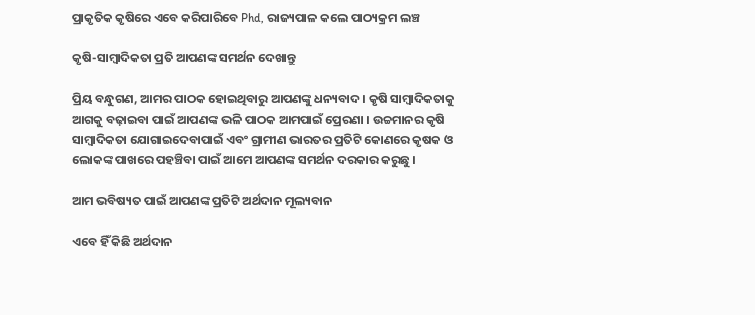ପ୍ରାକୃତିକ କୃଷିରେ ଏବେ କରିପାରିବେ Phd, ରାଜ୍ୟପାଳ କଲେ ପାଠ୍ୟକ୍ରମ ଲଞ୍ଚ

କୃଷି-ସାମ୍ବାଦିକତା ପ୍ରତି ଆପଣଙ୍କ ସମର୍ଥନ ଦେଖାନ୍ତୁ

ପ୍ରିୟ ବନ୍ଧୁଗଣ, ଆମର ପାଠକ ହୋଇଥିବାରୁ ଆପଣଙ୍କୁ ଧନ୍ୟବାଦ । କୃଷି ସାମ୍ବାଦିକତାକୁ ଆଗକୁ ବଢ଼ାଇବା ପାଇଁ ଆପଣଙ୍କ ଭଳି ପାଠକ ଆମପାଇଁ ପ୍ରେରଣା । ଉଚ୍ଚମାନର କୃଷି ସାମ୍ବାଦିକତା ଯୋଗାଇଦେବାପାଇଁ ଏବଂ ଗ୍ରାମୀଣ ଭାରତର ପ୍ରତିଟି କୋଣରେ କୃଷକ ଓ ଲୋକଙ୍କ ପାଖରେ ପହଞ୍ଚିବା ପାଇଁ ଆମେ ଆପଣଙ୍କ ସମର୍ଥନ ଦରକାର କରୁଛୁ ।

ଆମ ଭବିଷ୍ୟତ ପାଇଁ ଆପଣଙ୍କ ପ୍ରତିଟି ଅର୍ଥଦାନ ମୂଲ୍ୟବାନ

ଏବେ ହିଁ କିଛି ଅର୍ଥଦାନ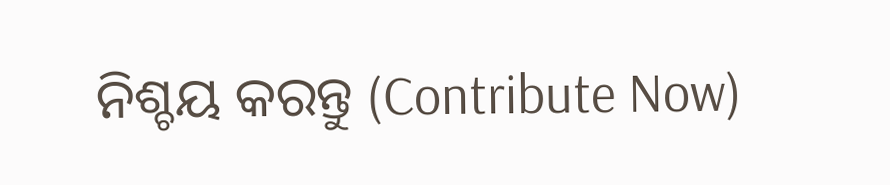ନିଶ୍ଚୟ କରନ୍ତୁ (Contribute Now)